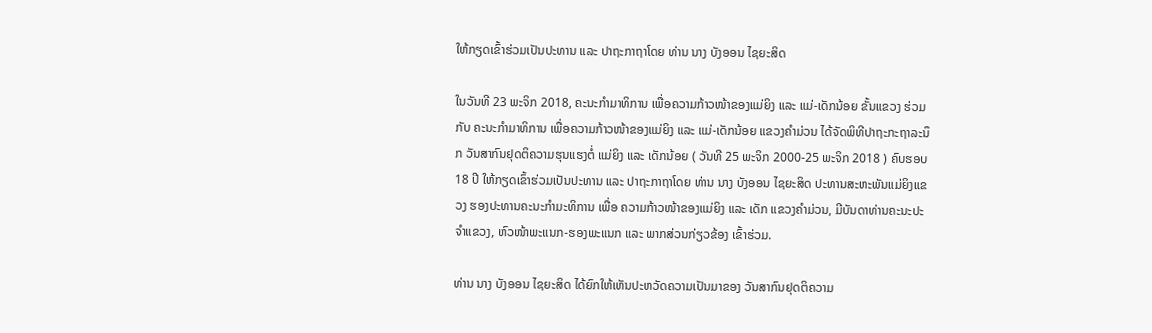ໃຫ້ກຽດເຂົ້າຮ່ວມເປັນປະທານ ແລະ ປາຖະກາຖາໂດຍ ທ່ານ ນາງ ບັງອອນ ໄຊຍະສິດ

ໃນວັນທີ 23 ພະຈິກ 2018, ຄະນະກໍາມາທິການ ເພື່ອຄວາມກ້າວໜ້າຂອງແມ່ຍິງ ແລະ ແມ່-ເດັກນ້ອຍ ຂັ້ນແຂວງ ຮ່ວມກັບ ຄະນະກຳມາທິການ ເພື່ອຄວາມກ້າວໜ້າຂອງແມ່ຍິງ ແລະ ແມ່-ເດັກນ້ອຍ ແຂວງຄຳມ່ວນ ໄດ້ຈັດພິທີປາຖະກະຖາລະນຶກ ວັນສາກົນຢຸດຕິຄວາມຮຸນແຮງຕໍ່ ແມ່ຍິງ ແລະ ເດັກນ້ອຍ ( ວັນທີ 25 ພະຈິກ 2000-25 ພະຈິກ 2018 ) ຄົບຮອບ 18 ປີ ໃຫ້ກຽດເຂົ້າຮ່ວມເປັນປະທານ ແລະ ປາຖະກາຖາໂດຍ ທ່ານ ນາງ ບັງອອນ ໄຊຍະສິດ ປະທານສະຫະພັນແມ່ຍິງແຂວງ ຮອງປະທານຄະນະກຳມະທິການ ເພື່ອ ຄວາມກ້າວໜ້າຂອງແມ່ຍິງ ແລະ ເດັກ ແຂວງຄຳມ່ວນ, ມີບັນດາທ່ານຄະນະປະຈຳແຂວງ, ຫົວໜ້າພະແນກ-ຮອງພະແນກ ແລະ ພາກສ່ວນກ່ຽວຂ້ອງ ເຂົ້າຮ່ວມ.

ທ່ານ ນາງ ບັງອອນ ໄຊຍະສິດ ໄດ້ຍົກໃຫ້ເຫັນປະຫວັດຄວາມເປັນມາຂອງ ວັນສາກົນຢຸດຕິຄວາມ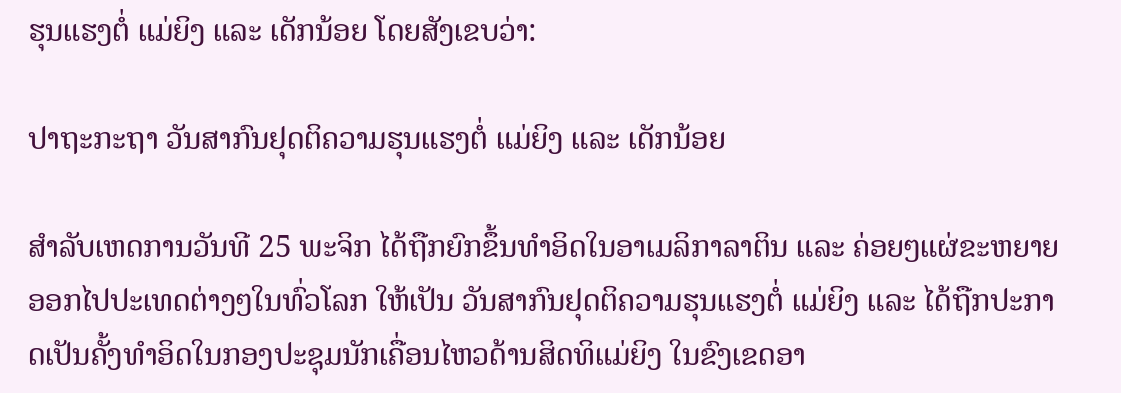ຮຸນແຮງຕໍ່ ແມ່ຍິງ ແລະ ເດັກນ້ອຍ ໂດຍສັງເຂບວ່າ:

ປາຖະກະຖາ ວັນສາກົນຢຸດຕິຄວາມຮຸນແຮງຕໍ່ ແມ່ຍິງ ແລະ ເດັກນ້ອຍ

ສຳລັບເຫດການວັນທີ 25 ພະຈິກ ໄດ້ຖືກຍົກຂຶ້ນທຳອິດໃນອາເມລິກາລາຕິນ ແລະ ຄ່ອຍໆແຜ່ຂະຫຍາຍອອກໄປປະເທດຕ່າງໆໃນທົ່ວໂລກ ໃຫ້ເປັນ ວັນສາກົນຢຸດຕິຄວາມຮຸນແຮງຕໍ່ ແມ່ຍິງ ແລະ ໄດ້ຖືກປະກາດເປັນຄັ້ງທຳອິດໃນກອງປະຊຸມນັກເຄື່ອນໄຫວດ້ານສິດທິແມ່ຍິງ ໃນຂົງເຂດອາ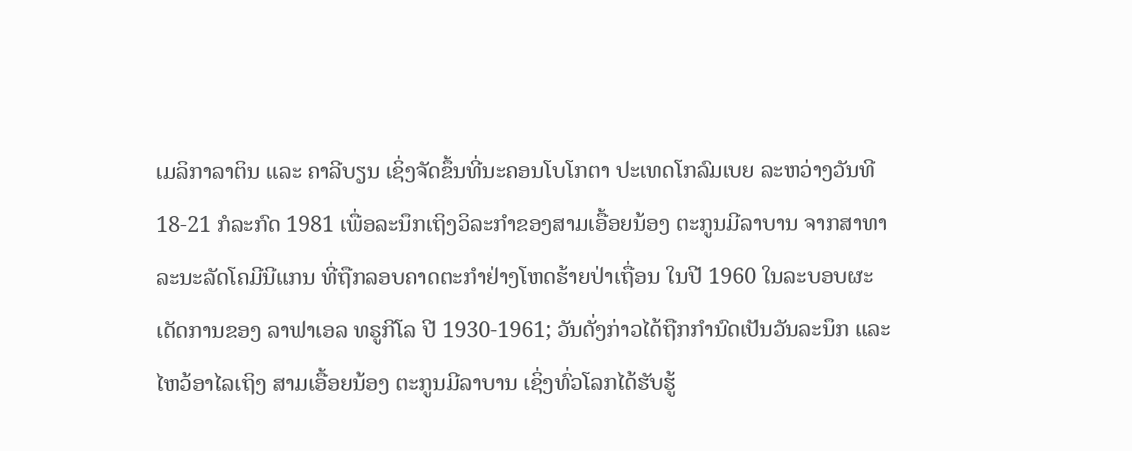ເມລິກາລາຕິນ ແລະ ຄາລີບຽນ ເຊິ່ງຈັດຂຶ້ນທີ່ນະຄອນໂບໂກຕາ ປະເທດໂກລົມເບຍ ລະຫວ່າງວັນທີ 18-21 ກໍລະກົດ 1981 ເພື່ອລະນຶກເຖິງວິລະກໍາຂອງສາມເອື້ອຍນ້ອງ ຕະກູນມີລາບານ ຈາກສາທາລະນະລັດໂຄມີນີແກນ ທີ່ຖືກລອບຄາດຕະກຳຢ່າງໂຫດຮ້າຍປ່າເຖື່ອນ ໃນປີ 1960 ໃນລະບອບຜະເດັດການຂອງ ລາຟາເອລ ທຣູກີໂລ ປີ 1930-1961; ວັນດັ່ງກ່າວໄດ້ຖືກກໍານົດເປັນວັນລະນຶກ ແລະ ໄຫວ້ອາໄລເຖິງ ສາມເອື້ອຍນ້ອງ ຕະກູນມີລາບານ ເຊິ່ງທົ່ວໂລກໄດ້ຮັບຮູ້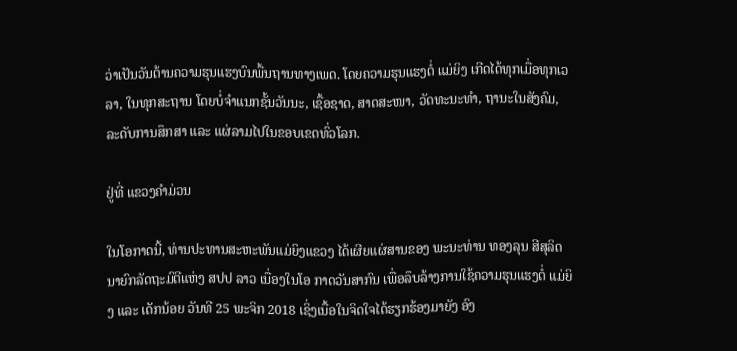ວ່າເປັນວັນຕ້ານຄວາມຮຸນແຮງບົນພື້ນຖານທາງເພດ. ໂດຍຄວາມຮຸນແຮງຕໍ່ ແມ່ຍິງ ເກີດໄດ້ທຸກເມື່ອທຸກເວລາ, ໃນທຸກສະຖານ ໂດຍບໍ່ຈຳແນກຊັ້ນວັນນະ, ເຊື້ອຊາດ, ສາດສະໜາ, ວັດທະນະທຳ, ຖານະໃນສັງຄົມ, ລະດັບການສຶກສາ ແລະ ແຜ່ລາມໄປໃນຂອບເຂດທົ່ວໂລກ.

ຢູ່ທີ່ ແຂວງຄຳມ່ວນ

ໃນໂອກາດນີ້, ທ່ານປະທານສະຫະພັນແມ່ຍິງແຂວງ ໄດ້ເຜີຍແຜ່ສານຂອງ ພະນະທ່ານ ທອງລຸນ ສີສຸລິດ ນາຍົກລັດຖະມົຕີແຫ່ງ ສປປ ລາວ ເນື່ອງໃນໂອ ກາດວັນສາກົນ ເພື່ອລຶບລ້າງການໃຊ້ຄວາມຮຸນແຮງຕໍ່ ແມ່ຍິງ ແລະ ເດັກນ້ອຍ ວັນທີ 25 ພະຈິກ 2018 ເຊິ່ງເນື້ອໃນຈິດໃຈໄດ້ຮຽກຮ້ອງມາຍັງ ອົງ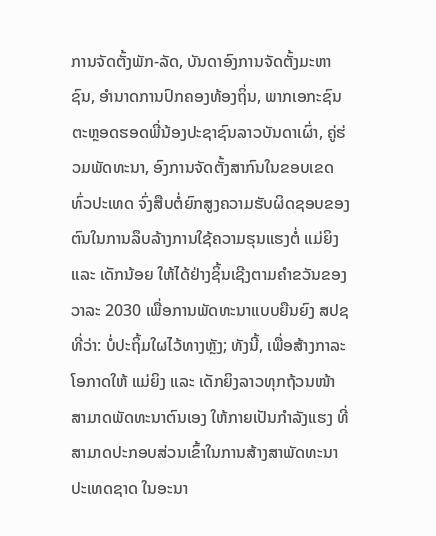ການຈັດຕັ້ງພັກ-ລັດ, ບັນດາອົງການຈັດຕັ້ງມະຫາຊົນ, ອຳນາດການປົກຄອງທ້ອງຖິ່ນ, ພາກເອກະຊົນ ຕະຫຼອດຮອດພີ່ນ້ອງປະຊາຊົນລາວບັນດາເຜົ່າ, ຄູ່ຮ່ວມພັດທະນາ, ອົງການຈັດຕັ້ງສາກົນໃນຂອບເຂດທົ່ວປະເທດ ຈົ່ງສືບຕໍ່ຍົກສູງຄວາມຮັບຜິດຊອບຂອງຕົນໃນການລຶບລ້າງການໃຊ້ຄວາມຮຸນແຮງຕໍ່ ແມ່ຍິງ ແລະ ເດັກນ້ອຍ ໃຫ້ໄດ້ຢ່າງຊິ້ນເຊີງຕາມຄຳຂວັນຂອງວາລະ 2030 ເພື່ອການພັດທະນາແບບຍືນຍົງ ສປຊ ທີ່ວ່າ: ບໍ່ປະຖິ້ມໃຜໄວ້ທາງຫຼັງ; ທັງນີ້, ເພື່ອສ້າງກາລະໂອກາດໃຫ້ ແມ່ຍິງ ແລະ ເດັກຍິງລາວທຸກຖ້ວນໜ້າ ສາມາດພັດທະນາຕົນເອງ ໃຫ້ກາຍເປັນກຳລັງແຮງ ທີ່ສາມາດປະກອບສ່ວນເຂົ້າໃນການສ້າງສາພັດທະນາປະເທດຊາດ ໃນອະນາ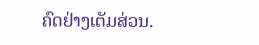ຄົດຢ່າງເຕັມສ່ວນ.